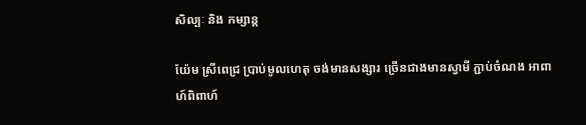សិល្បៈ និង កម្សាន្ត

យ៉ែម ស្រីពេជ្រ ប្រាប់មូលហេតុ ចង់មានសង្សារ ច្រើនជាងមានស្វាមី ភ្ជាប់ចំណង អាពាហ៍ពិពាហ៍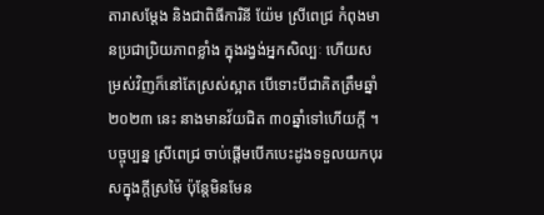តារាសម្ដែង និងជាពិធីការិនី យ៉ែម ស្រីពេជ្រ កំពុងមានប្រជាប្រិយភាពខ្លាំង ក្នុងរង្វង់អ្នកសិល្បៈ ហើយសម្រស់វិញក៏នៅតែស្រស់ស្អាត បើទោះបីជាគិតត្រឹមឆ្នាំ២០២៣ នេះ នាងមានវ័យជិត ៣០ឆ្នាំទៅហើយក្ដី ។ បច្ចុប្បន្ន ស្រីពេជ្រ ចាប់ផ្ដើមបើកបេះដូងទទួលយកបុរសក្នុងក្ដីស្រម៉ៃ ប៉ុន្ដែមិនមែន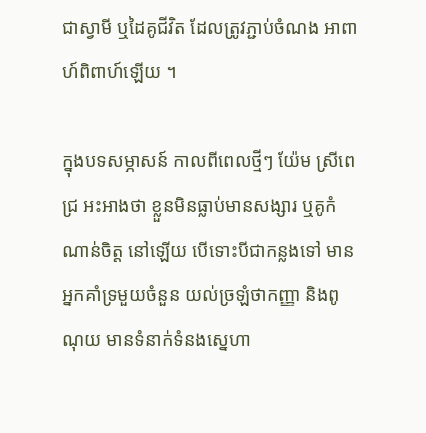ជាស្វាមី ឬដៃគូជីវិត ដែលត្រូវភ្ជាប់ចំណង អាពាហ៍ពិពាហ៍ឡើយ ។

ក្នុងបទសម្ភាសន៍ កាលពីពេលថ្មីៗ យ៉ែម ស្រីពេជ្រ អះអាងថា ខ្លួនមិនធ្លាប់មានសង្សារ ឬគូកំណាន់ចិត្ដ នៅឡើយ បើទោះបីជាកន្លងទៅ មានអ្នកគាំទ្រមួយចំនួន យល់ច្រឡំថាកញ្ញា និងពូណុយ មានទំនាក់ទំនងស្នេហា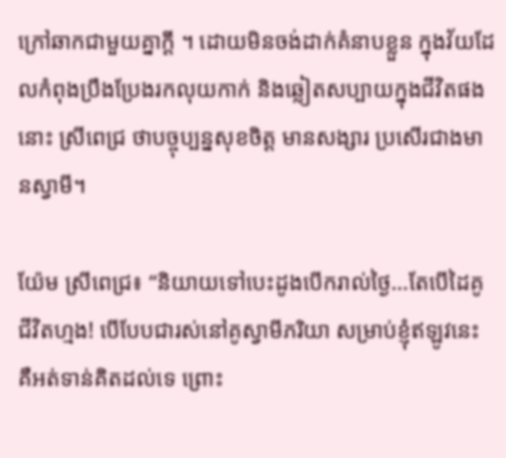ក្រៅឆាកជាមួយគ្នាក្ដី ។ ដោយមិនចង់ដាក់គំនាបខ្លួន ក្នុងវ័យដែលកំពុងប្រឹងប្រែងរកលុយកាក់ និងឆ្លៀតសប្បាយក្នុងជីវិតផងនោះ ស្រីពេជ្រ ថាបច្ចុប្បន្នសុខចិត្ដ មានសង្សារ ប្រសើរជាងមានស្វាមី។

យ៉ែម ស្រីពេជ្រ៖ “និយាយទៅបេះដូងបើករាល់ថ្ងៃ…តែបើដៃគូជីវិតហ្មង! បើបែបជារស់នៅគូស្វាមីភរិយា សម្រាប់ខ្ញុំឥឡូវនេះ គឺអត់ទាន់គិតដល់ទេ ព្រោះ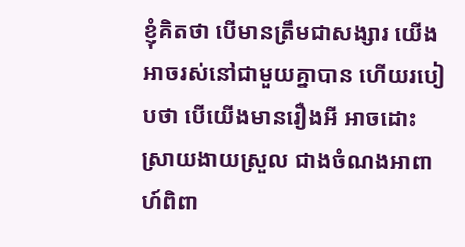ខ្ញុំគិតថា បើមានត្រឹមជាសង្សារ យើងអាចរស់នៅជាមួយគ្នាបាន ហើយរបៀបថា បើយើងមានរឿងអី អាចដោះស្រាយងាយស្រួល ជាងចំណងអាពាហ៍ពិពា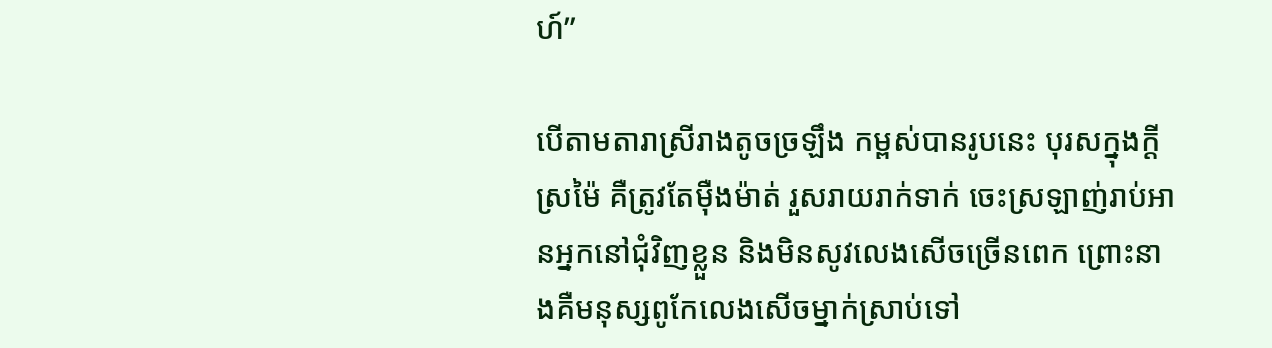ហ៍”

បើតាមតារាស្រីរាងតូចច្រឡឹង កម្ពស់បានរូបនេះ បុរសក្នុងក្ដីស្រម៉ៃ គឺត្រូវតែម៉ឺងម៉ាត់ រួសរាយរាក់ទាក់ ចេះស្រឡាញ់រាប់អានអ្នកនៅជុំវិញខ្លួន និងមិនសូវលេងសើចច្រើនពេក ព្រោះនាងគឺមនុស្សពូកែលេងសើចម្នាក់ស្រាប់ទៅ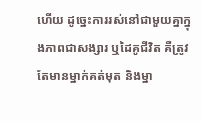ហើយ ដូច្នេះការរស់នៅជាមួយគ្នាក្នុងភាពជាសង្សារ ឬដៃគូជីវិត គឺត្រូវតែមានម្នាក់គត់មុត និងម្នា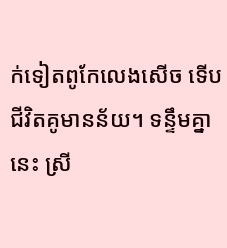ក់ទៀតពូកែលេងសើច ទើបជីវិតគូមានន័យ។ ទន្ទឹមគ្នានេះ ស្រី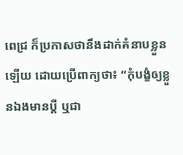ពេជ្រ ក៏ប្រកាសថានឹងដាក់គំនាបខ្លួនឡើយ ដោយប្រើពាក្យថា៖ “កុំបង្ខំឲ្យខ្លួនឯងមានប្ដី ឬជា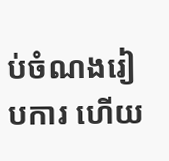ប់ចំណងរៀបការ ហើយ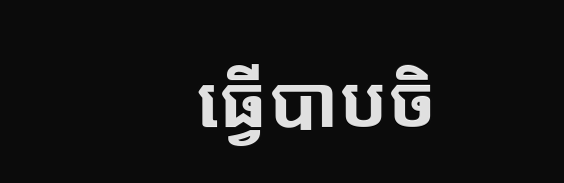ធ្វើបាបចិ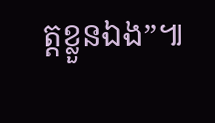ត្ដខ្លួនឯង”៕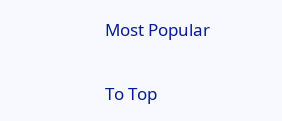Most Popular

To Top